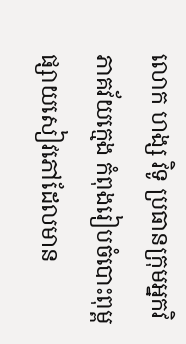លោក ហង្ស វិទូ ប្រធានក្រុមអ្នកវិភាគវ័យក្មេង កំពុងរៀបចំបោះពុម្ពផ្សាយសៀវភៅដែលមាន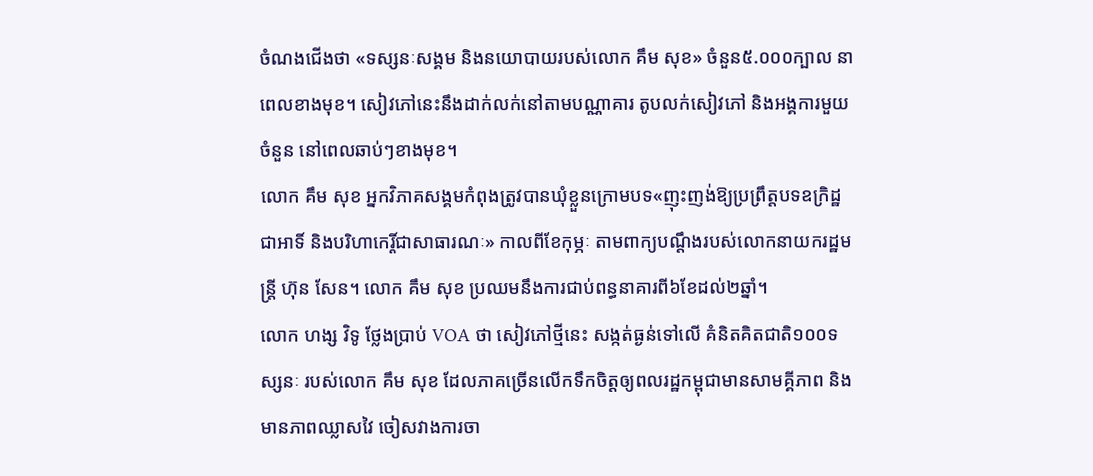ចំណងជើងថា «ទស្សនៈសង្គម និងនយោបាយរបស់លោក គឹម សុខ» ចំនួន៥.០០០ក្បាល នាពេលខាងមុខ។ សៀវភៅនេះនឹងដាក់លក់នៅតាមបណ្ណាគារ តូបលក់សៀវភៅ និងអង្គការមួយចំនួន នៅពេលឆាប់ៗខាងមុខ។
លោក គឹម សុខ អ្នកវិភាគសង្គមកំពុងត្រូវបានឃុំខ្លួនក្រោមបទ«ញុះញង់ឱ្យប្រព្រឹត្តបទឧក្រិដ្ឋជាអាទិ៍ និងបរិហាកេរ្តិ៍ជាសាធារណៈ» កាលពីខែកុម្ភៈ តាមពាក្យបណ្ដឹងរបស់លោកនាយករដ្ឋមន្ត្រី ហ៊ុន សែន។ លោក គឹម សុខ ប្រឈមនឹងការជាប់ពន្ធនាគារពី៦ខែដល់២ឆ្នាំ។
លោក ហង្ស វិទូ ថ្លែងប្រាប់ VOA ថា សៀវភៅថ្មីនេះ សង្កត់ធ្ងន់ទៅលើ គំនិតគិតជាតិ១០០ទស្សនៈ របស់លោក គឹម សុខ ដែលភាគច្រើនលើកទឹកចិត្តឲ្យពលរដ្ឋកម្ពុជាមានសាមគ្គីភាព និងមានភាពឈ្លាសវៃ ចៀសវាងការចា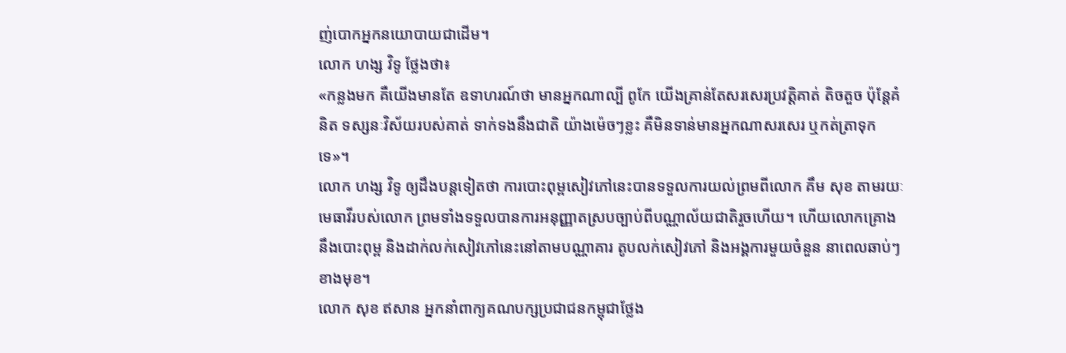ញ់បោកអ្នកនយោបាយជាដើម។
លោក ហង្ស វិទូ ថ្លែងថា៖
«កន្លងមក គឺយើងមានតែ ឧទាហរណ៍ថា មានអ្នកណាល្បី ពូកែ យើងគ្រាន់តែសរសេរប្រវត្តិគាត់ តិចតួច ប៉ុន្តែគំនិត ទស្សនៈវិស័យរបស់គាត់ ទាក់ទងនឹងជាតិ យ៉ាងម៉េចៗខ្លះ គឺមិនទាន់មានអ្នកណាសរសេរ ឬកត់ត្រាទុកទេ»។
លោក ហង្ស វិទូ ឲ្យដឹងបន្តទៀតថា ការបោះពុម្ពសៀវភៅនេះបានទទួលការយល់ព្រមពីលោក គឹម សុខ តាមរយៈមេធាវីរបស់លោក ព្រមទាំងទទួលបានការអនុញ្ញាតស្របច្បាប់ពីបណ្ណាល័យជាតិរួចហើយ។ ហើយលោកគ្រោងនឹងបោះពុម្ព និងដាក់លក់សៀវភៅនេះនៅតាមបណ្ណាគារ តូបលក់សៀវភៅ និងអង្គការមួយចំនួន នាពេលឆាប់ៗខាងមុខ។
លោក សុខ ឥសាន អ្នកនាំពាក្យគណបក្សប្រជាជនកម្ពុជាថ្លែង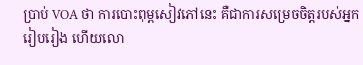ប្រាប់ VOA ថា ការបោះពុម្ពសៀវភៅនេះ គឺជាការសម្រេចចិត្តរបស់អ្នករៀបរៀង ហើយលោ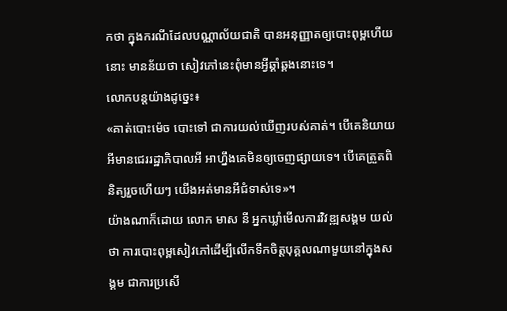កថា ក្នុងករណីដែលបណ្ណាល័យជាតិ បានអនុញ្ញាតឲ្យបោះពុម្ពហើយនោះ មានន័យថា សៀវភៅនេះពុំមានអ្វីឆ្គាំឆ្គងនោះទេ។
លោកបន្តយ៉ាងដូច្នេះ៖
«គាត់បោះម៉េច បោះទៅ ជាការយល់ឃើញរបស់គាត់។ បើគេនិយាយអីមានជេររដ្ឋាភិបាលអី អាហ្នឹងគេមិនឲ្យចេញផ្សាយទេ។ បើគេត្រួតពិនិត្យរួចហើយៗ យើងអត់មានអីជំទាស់ទេ»។
យ៉ាងណាក៏ដោយ លោក មាស នី អ្នកឃ្លាំមើលការវិវឌ្ឍសង្គម យល់ថា ការបោះពុម្ពសៀវភៅដើម្បីលើកទឹកចិត្តបុគ្គលណាមួយនៅក្នុងសង្គម ជាការប្រសើ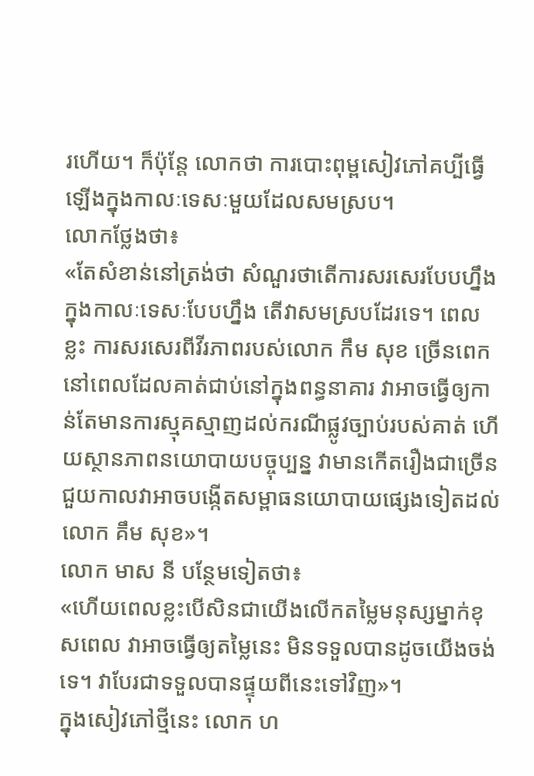រហើយ។ ក៏ប៉ុន្តែ លោកថា ការបោះពុម្ពសៀវភៅគប្បីធ្វើឡើងក្នុងកាលៈទេសៈមួយដែលសមស្រប។
លោកថ្លែងថា៖
«តែសំខាន់នៅត្រង់ថា សំណួរថាតើការសរសេរបែបហ្នឹងក្នុងកាលៈទេសៈបែបហ្នឹង តើវាសមស្របដែរទេ។ ពេលខ្លះ ការសរសេរពីវីរភាពរបស់លោក កឹម សុខ ច្រើនពេក នៅពេលដែលគាត់ជាប់នៅក្នុងពន្ធនាគារ វាអាចធ្វើឲ្យកាន់តែមានការស្មុគស្មាញដល់ករណីផ្លូវច្បាប់របស់គាត់ ហើយស្ថានភាពនយោបាយបច្ចុប្បន្ន វាមានកើតរឿងជាច្រើន ជួយកាលវាអាចបង្កើតសម្ពាធនយោបាយផ្សេងទៀតដល់លោក គឹម សុខ»។
លោក មាស នី បន្ថែមទៀតថា៖
«ហើយពេលខ្លះបើសិនជាយើងលើកតម្លៃមនុស្សម្នាក់ខុសពេល វាអាចធ្វើឲ្យតម្លៃនេះ មិនទទួលបានដូចយើងចង់ទេ។ វាបែរជាទទួលបានផ្ទុយពីនេះទៅវិញ»។
ក្នុងសៀវភៅថ្មីនេះ លោក ហ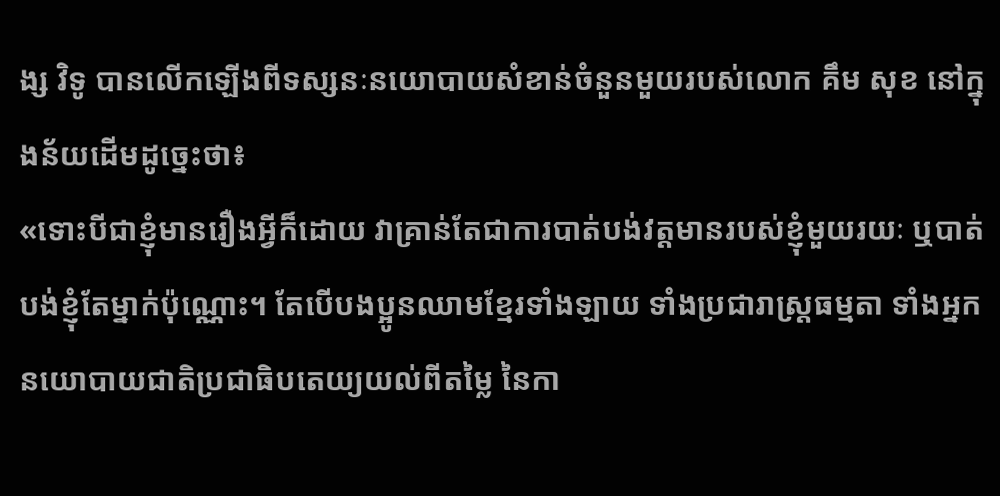ង្ស វិទូ បានលើកឡើងពីទស្សនៈនយោបាយសំខាន់ចំនួនមួយរបស់លោក គឹម សុខ នៅក្នុងន័យដើមដូច្នេះថា៖
«ទោះបីជាខ្ញុំមានរឿងអ្វីក៏ដោយ វាគ្រាន់តែជាការបាត់បង់វត្តមានរបស់ខ្ញុំមួយរយៈ ឬបាត់បង់ខ្ញុំតែម្នាក់ប៉ុណ្ណោះ។ តែបើបងប្អូនឈាមខ្មែរទាំងឡាយ ទាំងប្រជារាស្រ្តធម្មតា ទាំងអ្នកនយោបាយជាតិប្រជាធិបតេយ្យយល់ពីតម្លៃ នៃកា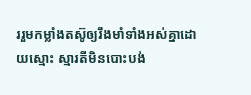ររួមកម្លាំងតស៊ូឲ្យរឹងមាំទាំងអស់គ្នាដោយស្មោះ ស្មារតីមិនបោះបង់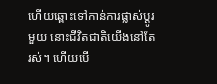ហើយឆ្ពោះទៅកាន់ការផ្លាស់ប្តូរមួយ នោះជីវិតជាតិយើងនៅតែរស់។ ហើយបើ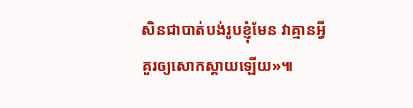សិនជាបាត់បង់រូបខ្ញុំមែន វាគ្មានអ្វីគួរឲ្យសោកស្តាយឡើយ»៕